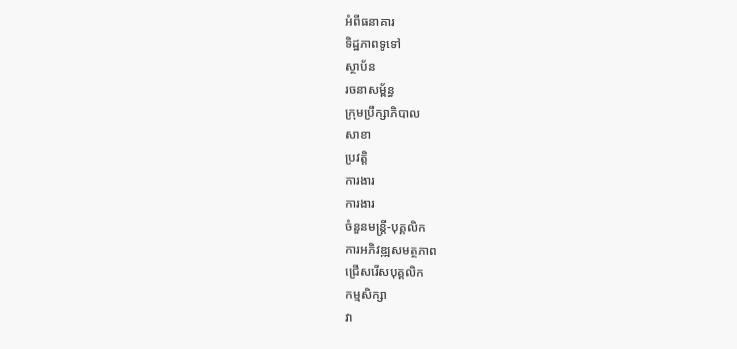អំពីធនាគារ
ទិដ្ឋភាពទូទៅ
ស្ថាប័ន
រចនាសម្ព័ន្ធ
ក្រុមប្រឹក្សាភិបាល
សាខា
ប្រវត្តិ
ការងារ
ការងារ
ចំនួនមន្ត្រី-បុគ្គលិក
ការអភិវឌ្ឍសមត្ថភាព
ជ្រើសរើសបុគ្គលិក
កម្មសិក្សា
វា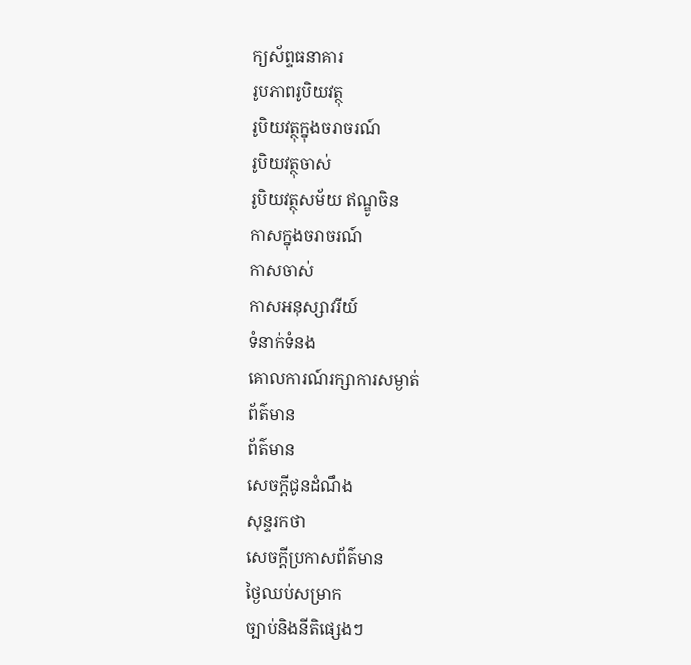ក្យស័ព្ទធនាគារ
រូបភាពរូបិយវត្ថុ
រូបិយវត្ថុក្នុងចរាចរណ៍
រូបិយវត្ថុចាស់
រូបិយវត្ថុសម័យ ឥណ្ឌូចិន
កាសក្នុងចរាចរណ៍
កាសចាស់
កាសអនុស្សាវរីយ៍
ទំនាក់ទំនង
គោលការណ៍រក្សាការសម្ងាត់
ព័ត៌មាន
ព័ត៌មាន
សេចក្តីជូនដំណឹង
សុន្ទរកថា
សេចក្តីប្រកាសព័ត៌មាន
ថ្ងៃឈប់សម្រាក
ច្បាប់និងនីតិផ្សេងៗ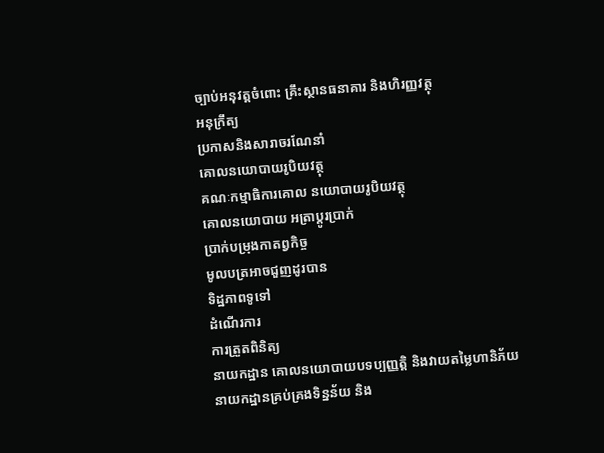ច្បាប់អនុវត្តចំពោះ គ្រឹះស្ថានធនាគារ និងហិរញ្ញវត្ថុ
អនុក្រឹត្យ
ប្រកាសនិងសារាចរណែនាំ
គោលនយោបាយរូបិយវត្ថុ
គណៈកម្មាធិការគោល នយោបាយរូបិយវត្ថុ
គោលនយោបាយ អត្រាប្តូរប្រាក់
ប្រាក់បម្រុងកាតព្វកិច្ច
មូលបត្រអាចជួញដូរបាន
ទិដ្ឋភាពទូទៅ
ដំណើរការ
ការត្រួតពិនិត្យ
នាយកដ្ឋាន គោលនយោបាយបទប្បញ្ញត្តិ និងវាយតម្លៃហានិភ័យ
នាយកដ្ឋានគ្រប់គ្រងទិន្នន័យ និង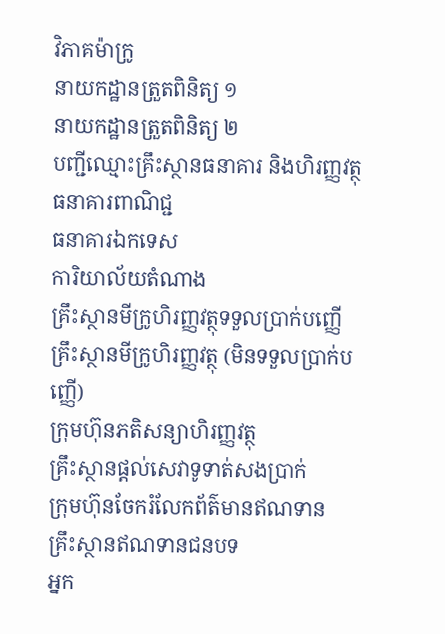វិភាគម៉ាក្រូ
នាយកដ្ឋានត្រួតពិនិត្យ ១
នាយកដ្ឋានត្រួតពិនិត្យ ២
បញ្ជីឈ្មោះគ្រឹះស្ថានធនាគារ និងហិរញ្ញវត្ថុ
ធនាគារពាណិជ្ជ
ធនាគារឯកទេស
ការិយាល័យតំណាង
គ្រឹះស្ថានមីក្រូហិរញ្ញវត្ថុទទួលប្រាក់បញ្ញើ
គ្រឹះស្ថានមីក្រូហិរញ្ញវត្ថុ (មិនទទួលប្រាក់បញ្ញើ)
ក្រុមហ៊ុនភតិសន្យាហិរញ្ញវត្ថុ
គ្រឹះស្ថានផ្ដល់សេវាទូទាត់សងប្រាក់
ក្រុមហ៊ុនចែករំលែកព័ត៌មានឥណទាន
គ្រឹះស្ថានឥណទានជនបទ
អ្នក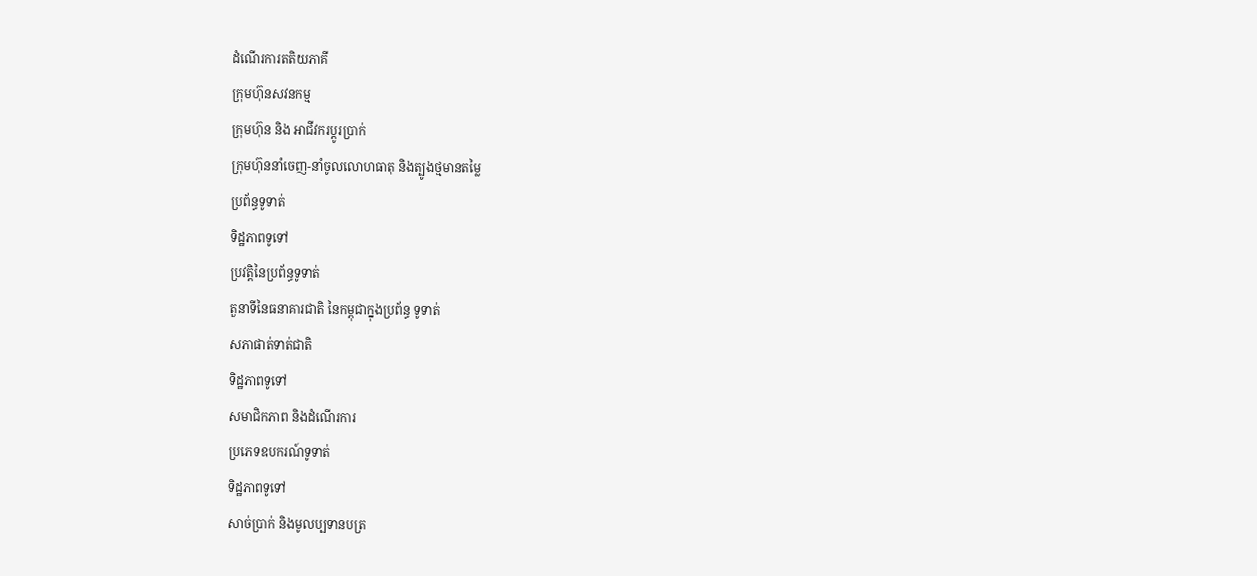ដំណើរការតតិយភាគី
ក្រុមហ៊ុនសវនកម្ម
ក្រុមហ៊ុន និង អាជីវករប្តូរប្រាក់
ក្រុមហ៊ុននាំចេញ-នាំចូលលោហធាតុ និងត្បូងថ្មមានតម្លៃ
ប្រព័ន្ធទូទាត់
ទិដ្ឋភាពទូទៅ
ប្រវត្តិនៃប្រព័ន្ធទូទាត់
តួនាទីនៃធនាគារជាតិ នៃកម្ពុជាក្នុងប្រព័ន្ធ ទូទាត់
សភាផាត់ទាត់ជាតិ
ទិដ្ឋភាពទូទៅ
សមាជិកភាព និងដំណើរការ
ប្រភេទឧបករណ៍ទូទាត់
ទិដ្ឋភាពទូទៅ
សាច់ប្រាក់ និងមូលប្បទានបត្រ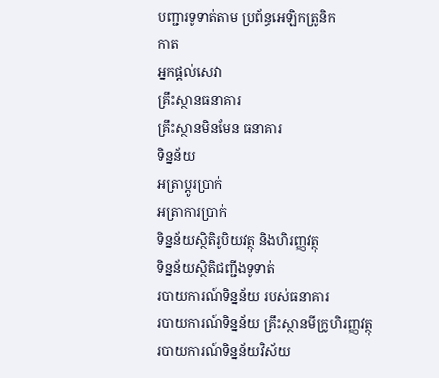បញ្ជារទូទាត់តាម ប្រព័ន្ធអេឡិកត្រូនិក
កាត
អ្នកផ្តល់សេវា
គ្រឹះស្ថានធនាគារ
គ្រឹះស្ថានមិនមែន ធនាគារ
ទិន្នន័យ
អត្រាប្តូរបា្រក់
អត្រាការប្រាក់
ទិន្នន័យស្ថិតិរូបិយវត្ថុ និងហិរញ្ញវត្ថុ
ទិន្នន័យស្ថិតិជញ្ជីងទូទាត់
របាយការណ៍ទិន្នន័យ របស់ធនាគារ
របាយការណ៍ទិន្នន័យ គ្រឹះស្ថានមីក្រូហិរញ្ញវត្ថុ
របាយការណ៍ទិន្នន័យវិស័យ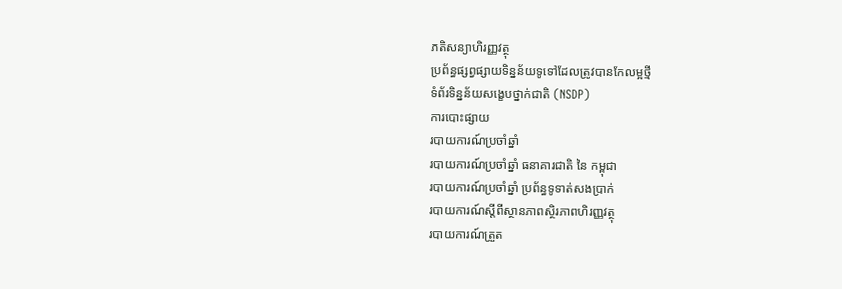ភតិសន្យាហិរញ្ញវត្ថុ
ប្រព័ន្ធផ្សព្វផ្សាយទិន្នន័យទូទៅដែលត្រូវបានកែលម្អថ្មី
ទំព័រទិន្នន័យសង្ខេបថ្នាក់ជាតិ (NSDP)
ការបោះផ្សាយ
របាយការណ៍ប្រចាំឆ្នាំ
របាយការណ៍ប្រចាំឆ្នាំ ធនាគារជាតិ នៃ កម្ពុជា
របាយការណ៍ប្រចាំឆ្នាំ ប្រព័ន្ធទូទាត់សងប្រាក់
របាយការណ៍ស្តីពីស្ថានភាពស្ថិរភាពហិរញ្ញវត្ថុ
របាយការណ៍ត្រួត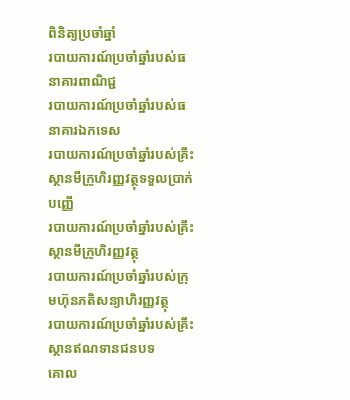ពិនិត្យប្រចាំឆ្នាំ
របាយការណ៍ប្រចាំឆ្នាំរបស់ធនាគារពាណិជ្ជ
របាយការណ៍ប្រចាំឆ្នាំរបស់ធនាគារឯកទេស
របាយការណ៍ប្រចាំឆ្នាំរបស់គ្រឹះស្ថានមីក្រូហិរញ្ញវត្ថុទទួលប្រាក់បញ្ញើ
របាយការណ៍ប្រចាំឆ្នាំរបស់គ្រឹះស្ថានមីក្រូហិរញ្ញវត្ថុ
របាយការណ៍ប្រចាំឆ្នាំរបស់ក្រុមហ៊ុនភតិសន្យាហិរញ្ញវត្ថុ
របាយការណ៍ប្រចាំឆ្នាំរបស់គ្រឹះស្ថានឥណទានជនបទ
គោល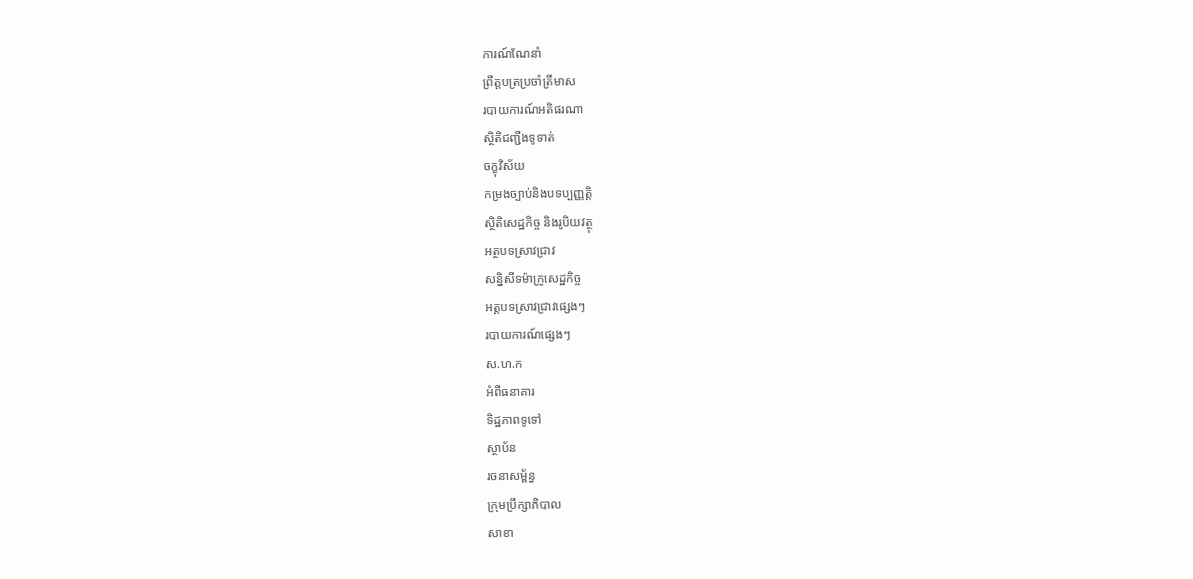ការណ៍ណែនាំ
ព្រឹត្តបត្រប្រចាំត្រីមាស
របាយការណ៍អតិផរណា
ស្ថិតិជញ្ជីងទូទាត់
ចក្ខុវិស័យ
កម្រងច្បាប់និងបទប្បញ្ញត្តិ
ស្ថិតិសេដ្ឋកិច្ច និងរូបិយវត្ថុ
អត្ថបទស្រាវជ្រាវ
សន្និសីទម៉ាក្រូសេដ្ឋកិច្ច
អត្តបទស្រាវជ្រាវផ្សេងៗ
របាយការណ៍ផ្សេងៗ
ស.ហ.ក
អំពីធនាគារ
ទិដ្ឋភាពទូទៅ
ស្ថាប័ន
រចនាសម្ព័ន្ធ
ក្រុមប្រឹក្សាភិបាល
សាខា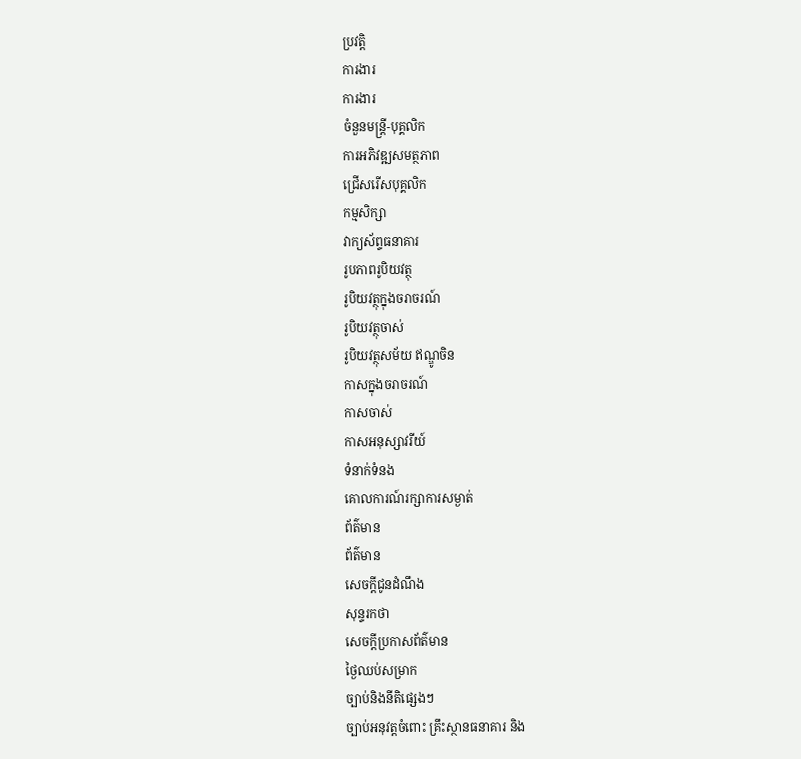ប្រវត្តិ
ការងារ
ការងារ
ចំនួនមន្ត្រី-បុគ្គលិក
ការអភិវឌ្ឍសមត្ថភាព
ជ្រើសរើសបុគ្គលិក
កម្មសិក្សា
វាក្យស័ព្ទធនាគារ
រូបភាពរូបិយវត្ថុ
រូបិយវត្ថុក្នុងចរាចរណ៍
រូបិយវត្ថុចាស់
រូបិយវត្ថុសម័យ ឥណ្ឌូចិន
កាសក្នុងចរាចរណ៍
កាសចាស់
កាសអនុស្សាវរីយ៍
ទំនាក់ទំនង
គោលការណ៍រក្សាការសម្ងាត់
ព័ត៌មាន
ព័ត៌មាន
សេចក្តីជូនដំណឹង
សុន្ទរកថា
សេចក្តីប្រកាសព័ត៌មាន
ថ្ងៃឈប់សម្រាក
ច្បាប់និងនីតិផ្សេងៗ
ច្បាប់អនុវត្តចំពោះ គ្រឹះស្ថានធនាគារ និង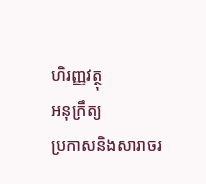ហិរញ្ញវត្ថុ
អនុក្រឹត្យ
ប្រកាសនិងសារាចរ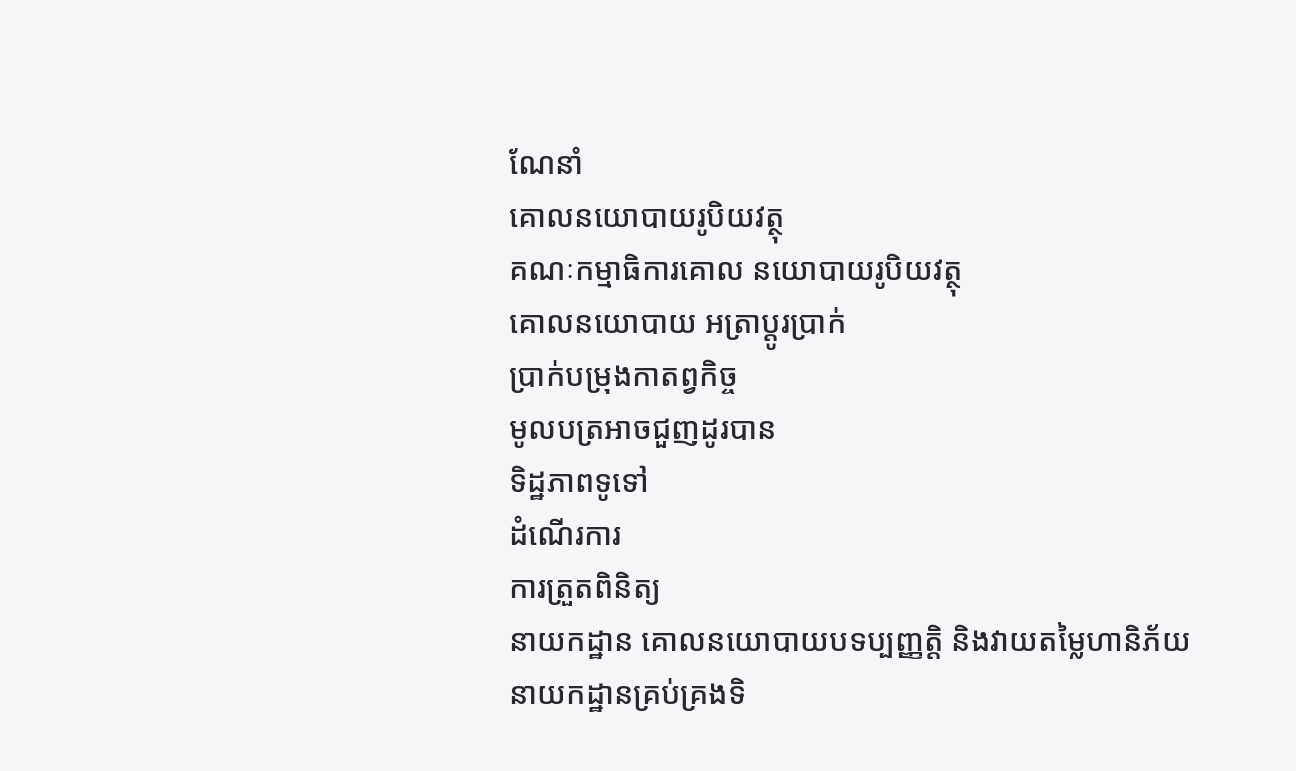ណែនាំ
គោលនយោបាយរូបិយវត្ថុ
គណៈកម្មាធិការគោល នយោបាយរូបិយវត្ថុ
គោលនយោបាយ អត្រាប្តូរប្រាក់
ប្រាក់បម្រុងកាតព្វកិច្ច
មូលបត្រអាចជួញដូរបាន
ទិដ្ឋភាពទូទៅ
ដំណើរការ
ការត្រួតពិនិត្យ
នាយកដ្ឋាន គោលនយោបាយបទប្បញ្ញត្តិ និងវាយតម្លៃហានិភ័យ
នាយកដ្ឋានគ្រប់គ្រងទិ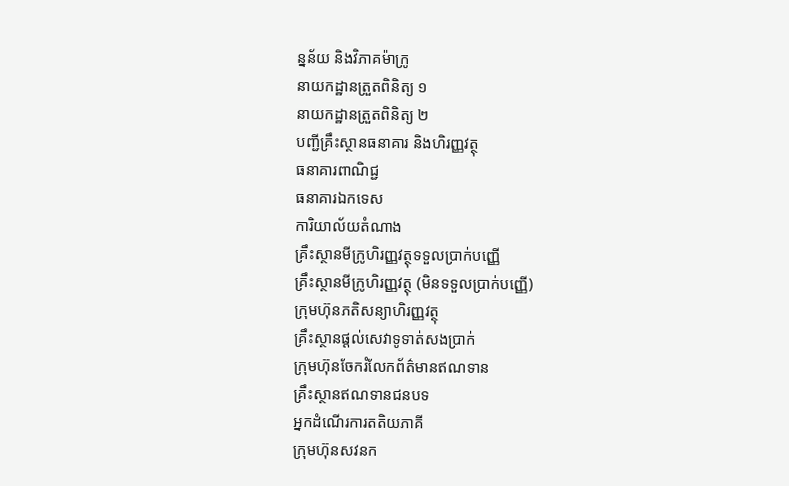ន្នន័យ និងវិភាគម៉ាក្រូ
នាយកដ្ឋានត្រួតពិនិត្យ ១
នាយកដ្ឋានត្រួតពិនិត្យ ២
បញ្ជីគ្រឹះស្ថានធនាគារ និងហិរញ្ញវត្ថុ
ធនាគារពាណិជ្ជ
ធនាគារឯកទេស
ការិយាល័យតំណាង
គ្រឹះស្ថានមីក្រូហិរញ្ញវត្ថុទទួលប្រាក់បញ្ញើ
គ្រឹះស្ថានមីក្រូហិរញ្ញវត្ថុ (មិនទទួលប្រាក់បញ្ញើ)
ក្រុមហ៊ុនភតិសន្យាហិរញ្ញវត្ថុ
គ្រឹះស្ថានផ្ដល់សេវាទូទាត់សងប្រាក់
ក្រុមហ៊ុនចែករំលែកព័ត៌មានឥណទាន
គ្រឹះស្ថានឥណទានជនបទ
អ្នកដំណើរការតតិយភាគី
ក្រុមហ៊ុនសវនក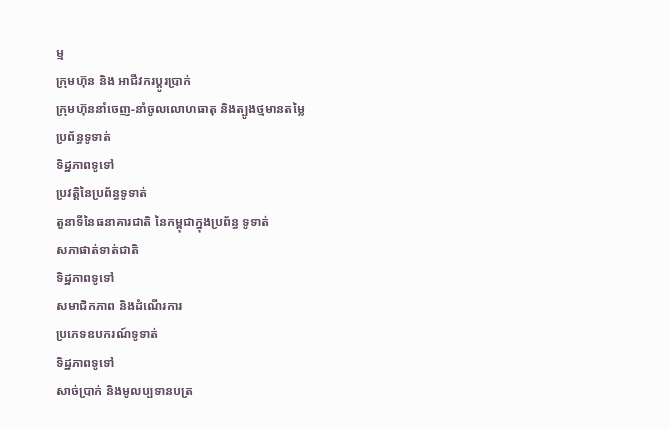ម្ម
ក្រុមហ៊ុន និង អាជីវករប្តូរប្រាក់
ក្រុមហ៊ុននាំចេញ-នាំចូលលោហធាតុ និងត្បូងថ្មមានតម្លៃ
ប្រព័ន្ធទូទាត់
ទិដ្ឋភាពទូទៅ
ប្រវត្តិនៃប្រព័ន្ធទូទាត់
តួនាទីនៃធនាគារជាតិ នៃកម្ពុជាក្នុងប្រព័ន្ធ ទូទាត់
សភាផាត់ទាត់ជាតិ
ទិដ្ឋភាពទូទៅ
សមាជិកភាព និងដំណើរការ
ប្រភេទឧបករណ៍ទូទាត់
ទិដ្ឋភាពទូទៅ
សាច់ប្រាក់ និងមូលប្បទានបត្រ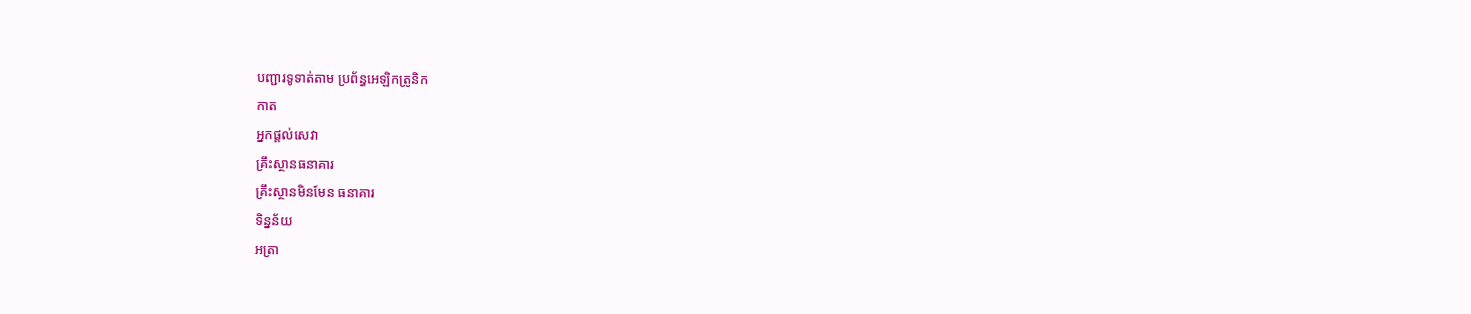បញ្ជារទូទាត់តាម ប្រព័ន្ធអេឡិកត្រូនិក
កាត
អ្នកផ្តល់សេវា
គ្រឹះស្ថានធនាគារ
គ្រឹះស្ថានមិនមែន ធនាគារ
ទិន្នន័យ
អត្រា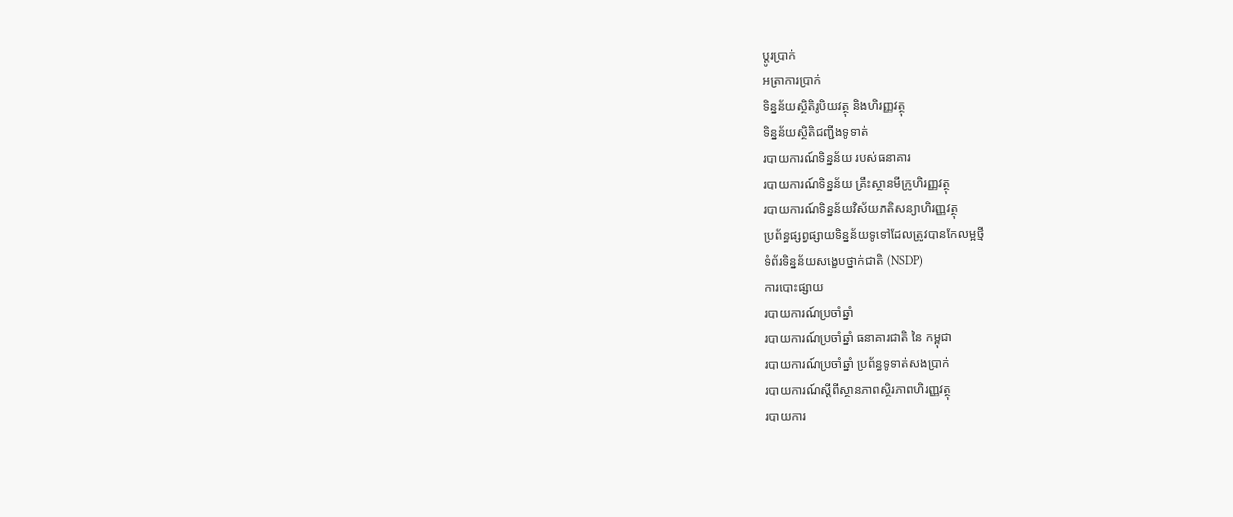ប្តូរបា្រក់
អត្រាការប្រាក់
ទិន្នន័យស្ថិតិរូបិយវត្ថុ និងហិរញ្ញវត្ថុ
ទិន្នន័យស្ថិតិជញ្ជីងទូទាត់
របាយការណ៍ទិន្នន័យ របស់ធនាគារ
របាយការណ៍ទិន្នន័យ គ្រឹះស្ថានមីក្រូហិរញ្ញវត្ថុ
របាយការណ៍ទិន្នន័យវិស័យភតិសន្យាហិរញ្ញវត្ថុ
ប្រព័ន្ធផ្សព្វផ្សាយទិន្នន័យទូទៅដែលត្រូវបានកែលម្អថ្មី
ទំព័រទិន្នន័យសង្ខេបថ្នាក់ជាតិ (NSDP)
ការបោះផ្សាយ
របាយការណ៍ប្រចាំឆ្នាំ
របាយការណ៍ប្រចាំឆ្នាំ ធនាគារជាតិ នៃ កម្ពុជា
របាយការណ៍ប្រចាំឆ្នាំ ប្រព័ន្ធទូទាត់សងប្រាក់
របាយការណ៍ស្តីពីស្ថានភាពស្ថិរភាពហិរញ្ញវត្ថុ
របាយការ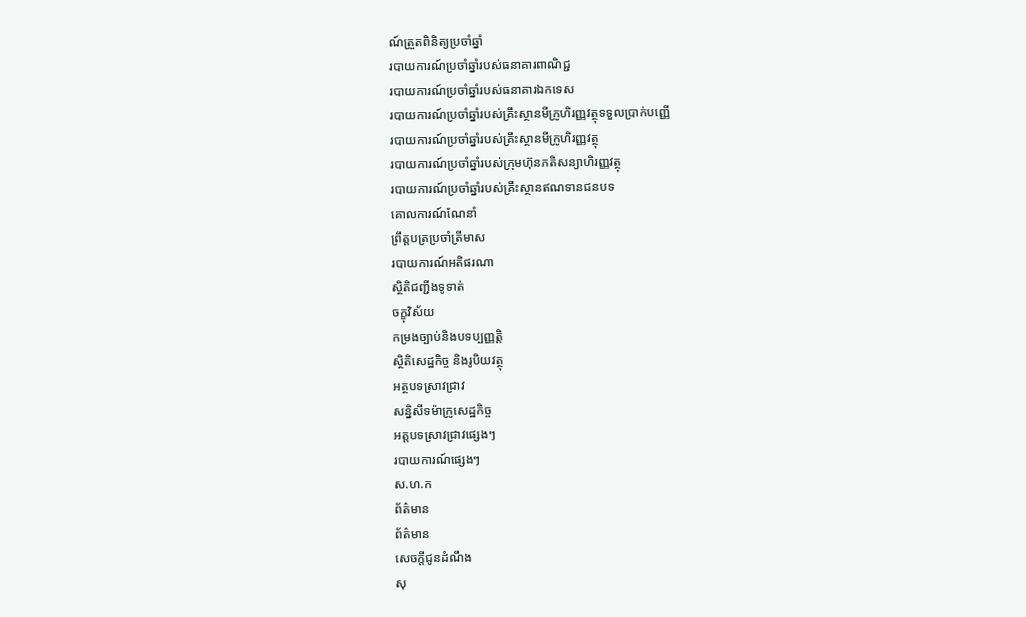ណ៍ត្រួតពិនិត្យប្រចាំឆ្នាំ
របាយការណ៍ប្រចាំឆ្នាំរបស់ធនាគារពាណិជ្ជ
របាយការណ៍ប្រចាំឆ្នាំរបស់ធនាគារឯកទេស
របាយការណ៍ប្រចាំឆ្នាំរបស់គ្រឹះស្ថានមីក្រូហិរញ្ញវត្ថុទទួលប្រាក់បញ្ញើ
របាយការណ៍ប្រចាំឆ្នាំរបស់គ្រឹះស្ថានមីក្រូហិរញ្ញវត្ថុ
របាយការណ៍ប្រចាំឆ្នាំរបស់ក្រុមហ៊ុនភតិសន្យាហិរញ្ញវត្ថុ
របាយការណ៍ប្រចាំឆ្នាំរបស់គ្រឹះស្ថានឥណទានជនបទ
គោលការណ៍ណែនាំ
ព្រឹត្តបត្រប្រចាំត្រីមាស
របាយការណ៍អតិផរណា
ស្ថិតិជញ្ជីងទូទាត់
ចក្ខុវិស័យ
កម្រងច្បាប់និងបទប្បញ្ញត្តិ
ស្ថិតិសេដ្ឋកិច្ច និងរូបិយវត្ថុ
អត្ថបទស្រាវជ្រាវ
សន្និសីទម៉ាក្រូសេដ្ឋកិច្ច
អត្តបទស្រាវជ្រាវផ្សេងៗ
របាយការណ៍ផ្សេងៗ
ស.ហ.ក
ព័ត៌មាន
ព័ត៌មាន
សេចក្តីជូនដំណឹង
សុ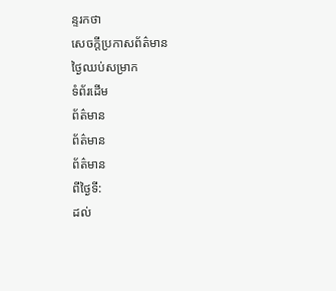ន្ទរកថា
សេចក្តីប្រកាសព័ត៌មាន
ថ្ងៃឈប់សម្រាក
ទំព័រដើម
ព័ត៌មាន
ព័ត៌មាន
ព័ត៌មាន
ពីថ្ងៃទី:
ដល់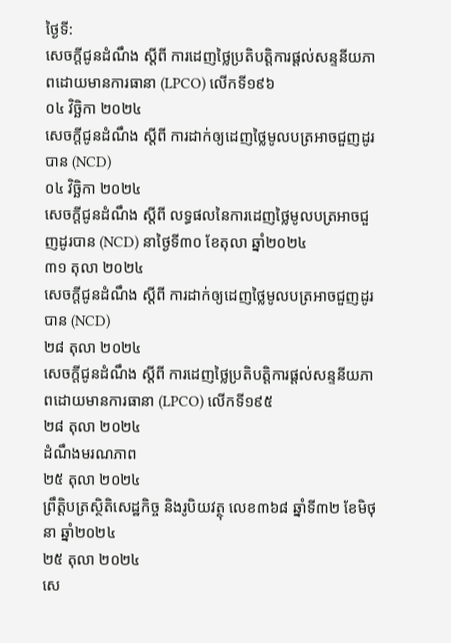ថ្ងៃទី:
សេចក្តីជូនដំណឹង ស្តីពី ការដេញថ្លៃប្រតិបត្តិការផ្តល់សន្ទនីយភាពដោយមានការធានា (LPCO) លើកទី១៩៦
០៤ វិចិ្ឆកា ២០២៤
សេចក្តីជូនដំណឹង ស្តីពី ការដាក់ឲ្យដេញថ្លៃមូលបត្រអាចជួញដូរបាន (NCD)
០៤ វិចិ្ឆកា ២០២៤
សេចក្តីជូនដំណឹង ស្តីពី លទ្ធផលនៃការដេញថ្លៃមូលបត្រអាចជួញដូរបាន (NCD) នាថ្ងៃទី៣០ ខែតុលា ឆ្នាំ២០២៤
៣១ តុលា ២០២៤
សេចក្តីជូនដំណឹង ស្តីពី ការដាក់ឲ្យដេញថ្លៃមូលបត្រអាចជួញដូរបាន (NCD)
២៨ តុលា ២០២៤
សេចក្តីជូនដំណឹង ស្តីពី ការដេញថ្លៃប្រតិបត្តិការផ្តល់សន្ទនីយភាពដោយមានការធានា (LPCO) លើកទី១៩៥
២៨ តុលា ២០២៤
ដំណឹងមរណភាព
២៥ តុលា ២០២៤
ព្រឹត្តិបត្រស្ថិតិសេដ្ឋកិច្ច និងរូបិយវត្ថុ លេខ៣៦៨ ឆ្នាំទី៣២ ខែមិថុនា ឆ្នាំ២០២៤
២៥ តុលា ២០២៤
សេ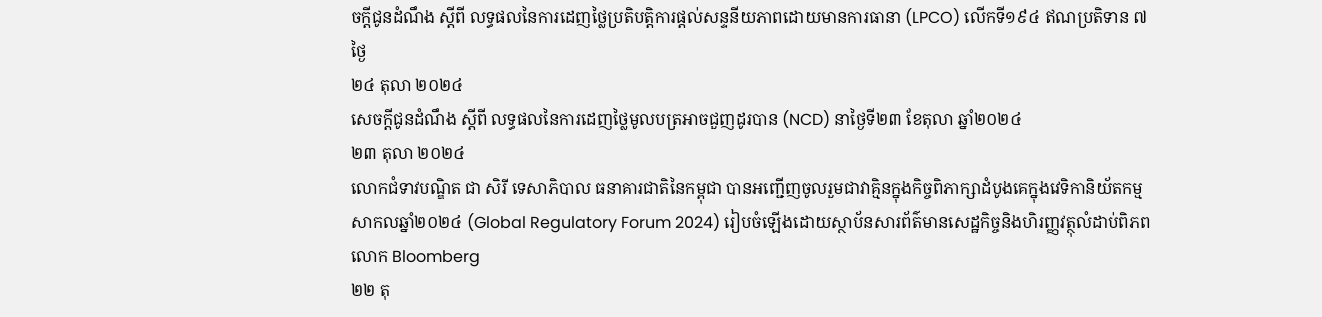ចក្តីជូនដំណឹង ស្តីពី លទ្ធផលនៃការដេញថ្លៃប្រតិបត្តិការផ្តល់សន្ទនីយភាពដោយមានការធានា (LPCO) លើកទី១៩៤ ឥណប្រតិទាន ៧ថ្ងៃ
២៤ តុលា ២០២៤
សេចក្តីជូនដំណឹង ស្តីពី លទ្ធផលនៃការដេញថ្លៃមូលបត្រអាចជួញដូរបាន (NCD) នាថ្ងៃទី២៣ ខែតុលា ឆ្នាំ២០២៤
២៣ តុលា ២០២៤
លោកជំទាវបណ្ឌិត ជា សិរី ទេសាភិបាល ធនាគារជាតិនៃកម្ពុជា បានអញ្ជើញចូលរួមជាវាគ្មិនក្នុងកិច្ចពិភាក្សាដំបូងគេក្នុងវេទិកានិយ័តកម្មសាកលឆ្នាំ២០២៤ (Global Regulatory Forum 2024) រៀបចំឡើងដោយស្ថាប័នសារព័ត៌មានសេដ្ឋកិច្ចនិងហិរញ្ញវត្ថុលំដាប់ពិភពលោក Bloomberg
២២ តុ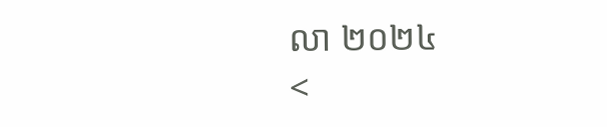លា ២០២៤
<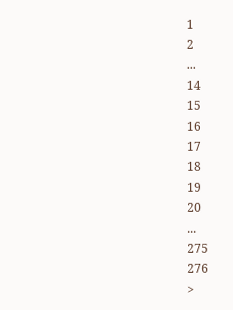1
2
...
14
15
16
17
18
19
20
...
275
276
>